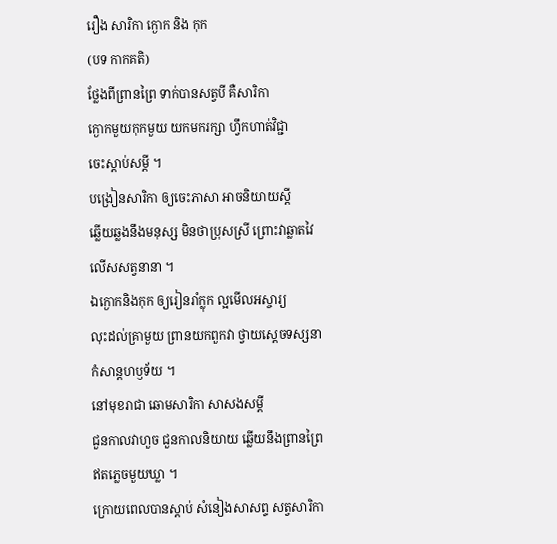រឿង សារិកា ក្ងោក និង កុក
(បទ កាកគតិ)
ថ្លែងពីព្រានព្រៃ ទាក់បានសត្វបី គឺសារិកា
ក្ងោកមួយកុកមួយ យកមករក្សា ហ្វឹកហាត់វិជ្ជា
ចេះស្តាប់សម្តី ។
បង្រៀនសារិកា ឲ្យចេះភាសា អាចនិយាយស្តី
ឆ្លើយឆ្លងនឹងមនុស្ស មិនថាប្រុសស្រី ព្រោះវាឆ្លាតវៃ
លើសសត្វនានា ។
ឯក្ងោកនិងកុក ឲ្យរៀនរាំក្លុក ល្អមើលអស្ចារ្យ
លុះដល់គ្រាមួយ ព្រានយកពួកវា ថ្វាយស្តេចទស្សនា
កំសាន្តហឫទ័យ ។
នៅមុខរាជា ឆោមសារិកា សាសងសម្តី
ជួនកាលវាហួច ជួនកាលនិយាយ ឆ្លើយនឹងព្រានព្រៃ
ឥតភ្លេចមួយឃ្លា ។
ក្រោយពេលបានស្តាប់ សំនៀងសាសព្ទ សត្វសារិកា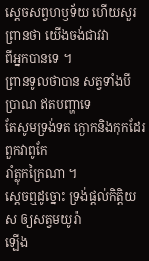ស្តេចសព្វហឫទ័យ ហើយសួរព្រានថា យើងចង់ជាវវា
ពីអ្នកបានទេ ។
ព្រានទូលថាបាន សត្វទាំងបីប្រាណ ឥតបញ្ហាទេ
តែសូមទ្រង់ទត ក្ងោកនិងកុកដែរ ពួកវាពូកែ
រាំត្លុកក្រៃណា ។
ស្តេចឮដូច្នោះ ទ្រង់ផ្តល់កិត្តិយស ឲ្យសត្វមយូរ៉ា
ឡើង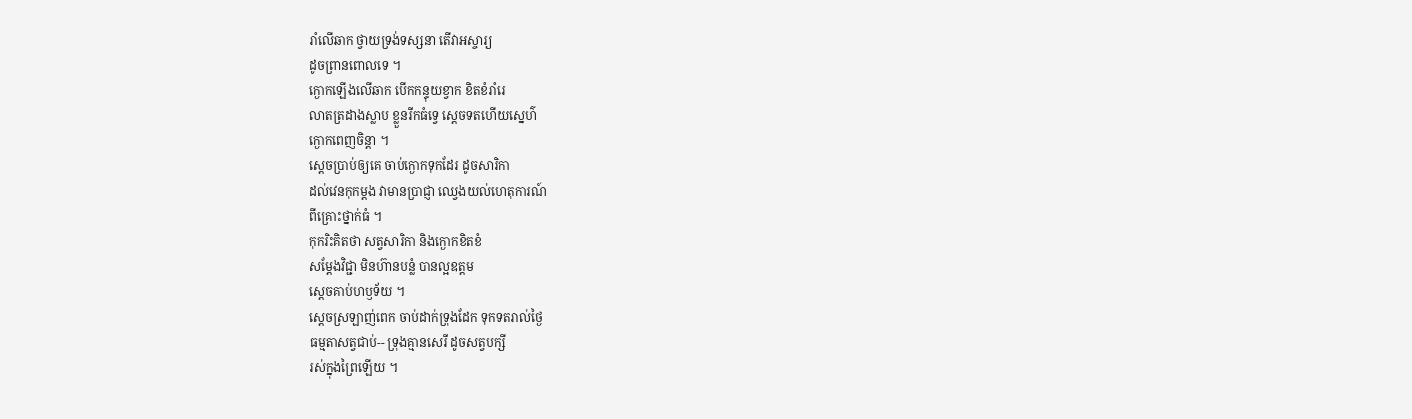រាំលើឆាក ថ្វាយទ្រង់ទស្សនា តើវាអស្ចារ្យ
ដូចព្រានពោលទេ ។
ក្ងោកឡើងលើឆាក បើកកន្ទុយខ្វាក ខិតខំរាំរេ
លាតត្រដាងស្លាប ខ្លួនរីកធំទ្វេ ស្តេចទតហើយស្នេហ៌
ក្ងោកពេញចិន្តា ។
ស្តេចប្រាប់ឲ្យគេ ចាប់ក្ងោកទុកដែរ ដូចសារិកា
ដល់វេនកុកម្តង វាមានប្រាជ្ញា ឈ្វេងយល់ហេតុការណ៍
ពីគ្រោះថ្នាក់ធំ ។
កុករិះគិតថា សត្វសារិកា និងក្ងោកខិតខំ
សម្តែងវិជ្ជា មិនហ៊ានបន្លំ បានល្អឧត្តម
ស្តេចគាប់ហឫទ័យ ។
ស្តេចស្រឡាញ់ពេក ចាប់ដាក់ទ្រុងដែក ទុកទតរាល់ថ្ងៃ
ធម្មតាសត្វជាប់-- ទ្រុងគ្មានសេរី ដូចសត្វបក្សី
រស់ក្នុងព្រៃឡើយ ។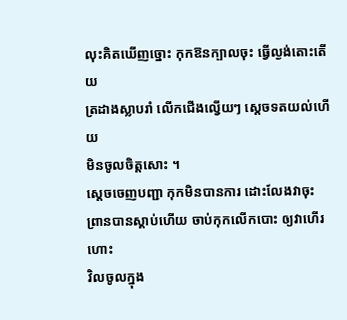លុះគិតឃើញច្នោះ កុកឱនក្បាលចុះ ធ្វើល្ងង់តោះតើយ
ត្រដាងស្លាបរាំ លើកជើងល្វើយៗ ស្តេចទតយល់ហើយ
មិនចូលចិត្តសោះ ។
ស្តេចចេញបញ្ជា កុកមិនបានការ ដោះលែងវាចុះ
ព្រានបានស្តាប់ហើយ ចាប់កុកលើកបោះ ឲ្យវាហើរហោះ
វិលចូលក្នុង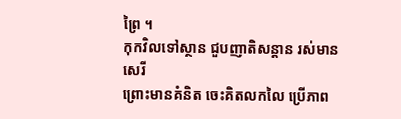ព្រៃ ។
កុកវិលទៅស្ថាន ជួបញាតិសន្តាន រស់មានសេរី
ព្រោះមានគំនិត ចេះគិតលកលៃ ប្រើភាព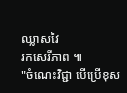ឈ្លាសវៃ
រកសេរីភាព ៕
"ចំណេះវិជ្ជា បើប្រើខុស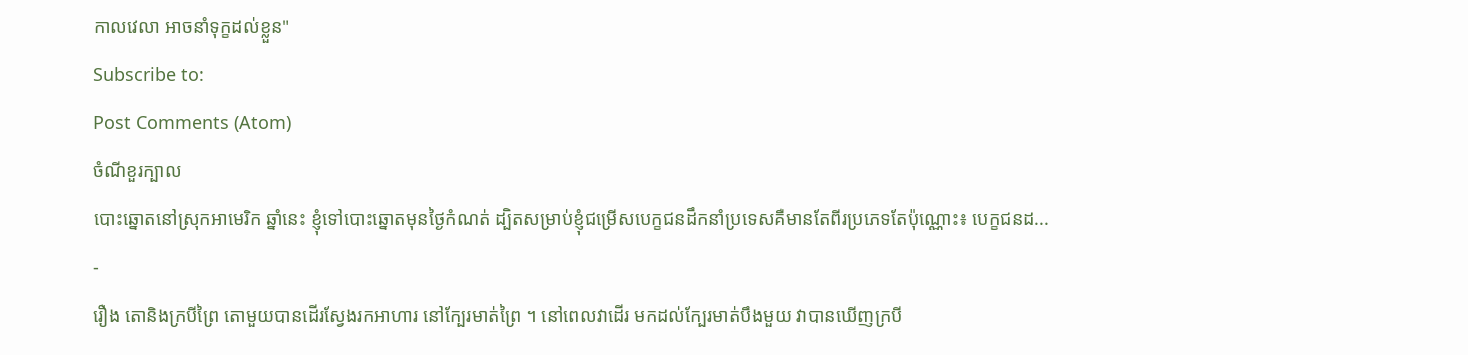កាលវេលា អាចនាំទុក្ខដល់ខ្លួន"
Subscribe to:
Post Comments (Atom)
ចំណីខួរក្បាល
បោះឆ្នោតនៅស្រុកអាមេរិក ឆ្នាំនេះ ខ្ញុំទៅបោះឆ្នោតមុនថ្ងៃកំណត់ ដ្បិតសម្រាប់ខ្ញុំជម្រើសបេក្ខជនដឹកនាំប្រទេសគឺមានតែពីរប្រភេទតែប៉ុណ្ណោះ៖ បេក្ខជនដ...
-
រឿង តោនិងក្របីព្រៃ តោមួយបានដើរស្វែងរកអាហារ នៅក្បែរមាត់ព្រៃ ។ នៅពេលវាដើរ មកដល់ក្បែរមាត់បឹងមួយ វាបានឃើញក្របី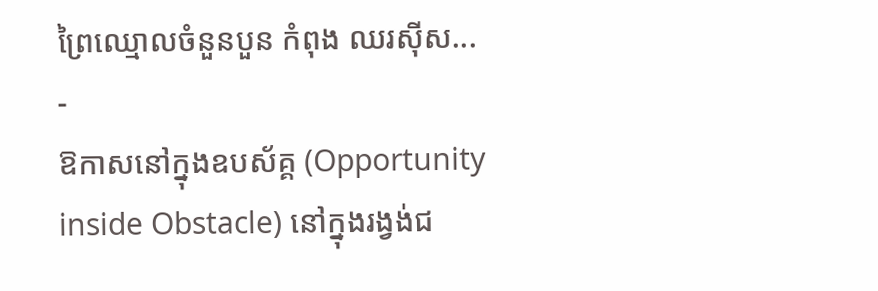ព្រៃឈ្មោលចំនួនបួន កំពុង ឈរស៊ីស...
-
ឱកាសនៅក្នុងឧបស័គ្គ (Opportunity inside Obstacle) នៅក្នុងរង្វង់ជ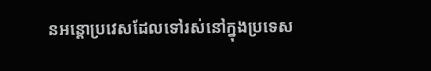នអន្តោប្រវេសដែលទៅរស់នៅក្នុងប្រទេស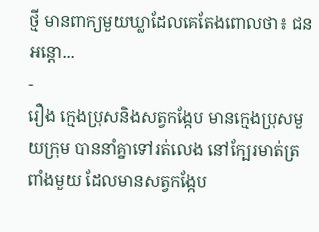ថ្មី មានពាក្យមួយឃ្លាដែលគេតែងពោលថា៖ ជនអន្តោ...
-
រឿង ក្មេងប្រុសនិងសត្វកង្កែប មានក្មេងប្រុសមួយក្រុម បាននាំគ្នាទៅរត់លេង នៅក្បែរមាត់ត្រពាំងមួយ ដែលមានសត្វកង្កែប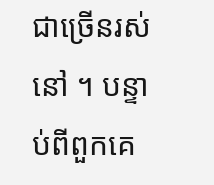ជាច្រើនរស់នៅ ។ បន្ទាប់ពីពួកគេ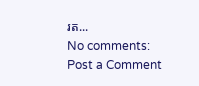រត...
No comments:
Post a Comment